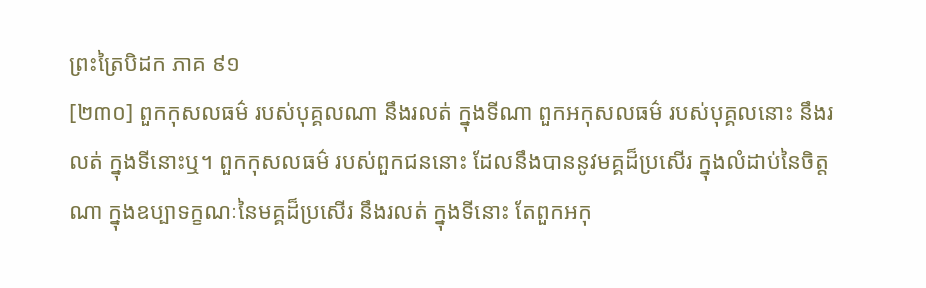ព្រះត្រៃបិដក ភាគ ៩១
[២៣០] ពួកកុសលធម៌ របស់បុគ្គលណា នឹងរលត់ ក្នុងទីណា ពួកអកុសលធម៌ របស់បុគ្គលនោះ នឹងរលត់ ក្នុងទីនោះឬ។ ពួកកុសលធម៌ របស់ពួកជននោះ ដែលនឹងបាននូវមគ្គដ៏ប្រសើរ ក្នុងលំដាប់នៃចិត្តណា ក្នុងឧប្បាទក្ខណៈនៃមគ្គដ៏ប្រសើរ នឹងរលត់ ក្នុងទីនោះ តែពួកអកុ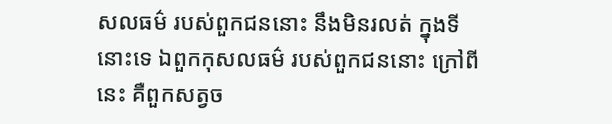សលធម៌ របស់ពួកជននោះ នឹងមិនរលត់ ក្នុងទីនោះទេ ឯពួកកុសលធម៌ របស់ពួកជននោះ ក្រៅពីនេះ គឺពួកសត្វច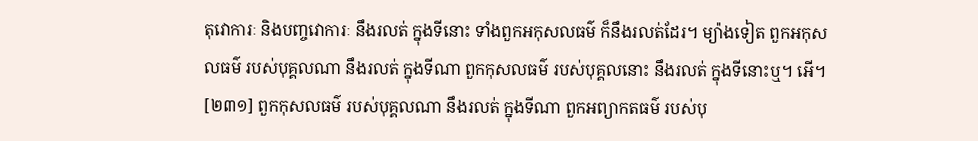តុវោការៈ និងបញ្ចវោការៈ នឹងរលត់ ក្នុងទីនោះ ទាំងពួកអកុសលធម៌ ក៏នឹងរលត់ដែរ។ ម្យ៉ាងទៀត ពួកអកុសលធម៌ របស់បុគ្គលណា នឹងរលត់ ក្នុងទីណា ពួកកុសលធម៌ របស់បុគ្គលនោះ នឹងរលត់ ក្នុងទីនោះឬ។ អើ។
[២៣១] ពួកកុសលធម៌ របស់បុគ្គលណា នឹងរលត់ ក្នុងទីណា ពួកអព្យាកតធម៌ របស់បុ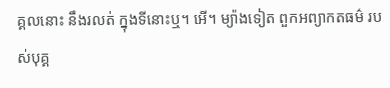គ្គលនោះ នឹងរលត់ ក្នុងទីនោះឬ។ អើ។ ម្យ៉ាងទៀត ពួកអព្យាកតធម៌ របស់បុគ្គ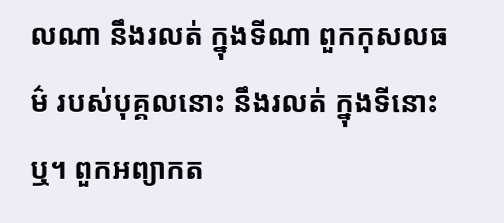លណា នឹងរលត់ ក្នុងទីណា ពួកកុសលធម៌ របស់បុគ្គលនោះ នឹងរលត់ ក្នុងទីនោះឬ។ ពួកអព្យាកត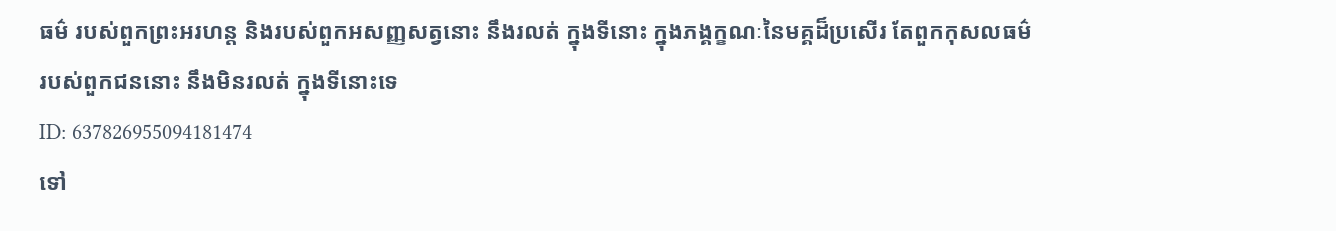ធម៌ របស់ពួកព្រះអរហន្ត និងរបស់ពួកអសញ្ញសត្វនោះ នឹងរលត់ ក្នុងទីនោះ ក្នុងភង្គក្ខណៈនៃមគ្គដ៏ប្រសើរ តែពួកកុសលធម៌ របស់ពួកជននោះ នឹងមិនរលត់ ក្នុងទីនោះទេ
ID: 637826955094181474
ទៅ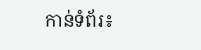កាន់ទំព័រ៖